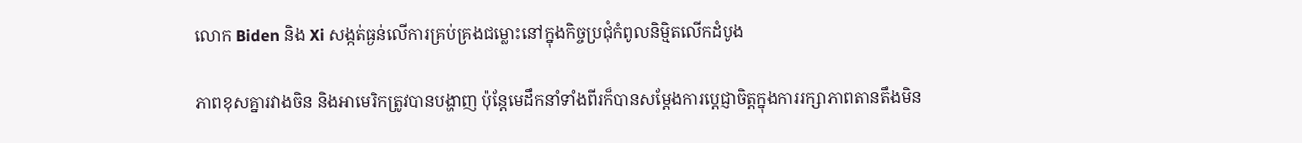លោក Biden និង Xi សង្កត់ធ្ងន់លើការគ្រប់គ្រងជម្លោះនៅក្នុងកិច្ចប្រជុំកំពូលនិម្មិតលើកដំបូង

ភាពខុសគ្នារវាងចិន និងអាមេរិកត្រូវបានបង្ហាញ ប៉ុន្តែមេដឹកនាំទាំងពីរក៏បានសម្តែងការប្តេជ្ញាចិត្តក្នុងការរក្សាភាពតានតឹងមិន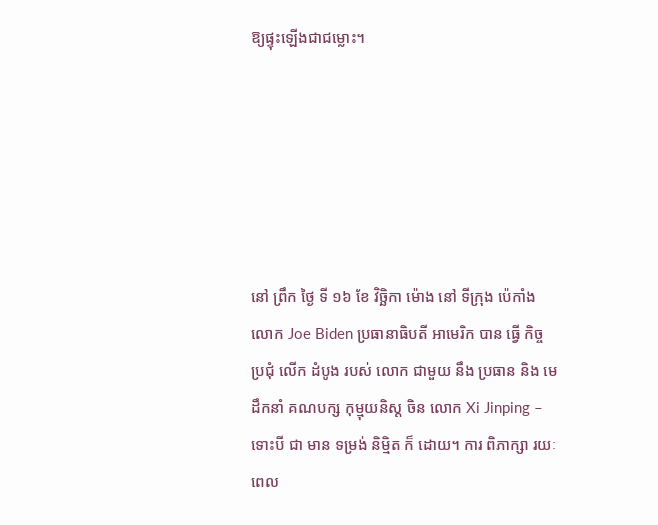ឱ្យផ្ទុះឡើងជាជម្លោះ។






នៅ ព្រឹក ថ្ងៃ ទី ១៦ ខែ វិច្ឆិកា ម៉ោង នៅ ទីក្រុង ប៉េកាំង លោក Joe Biden ប្រធានាធិបតី អាមេរិក បាន ធ្វើ កិច្ច ប្រជុំ លើក ដំបូង របស់ លោក ជាមួយ នឹង ប្រធាន និង មេដឹកនាំ គណបក្ស កុម្មុយនិស្ត ចិន លោក Xi Jinping – ទោះបី ជា មាន ទម្រង់ និម្មិត ក៏ ដោយ។ ការ ពិភាក្សា រយៈ ពេល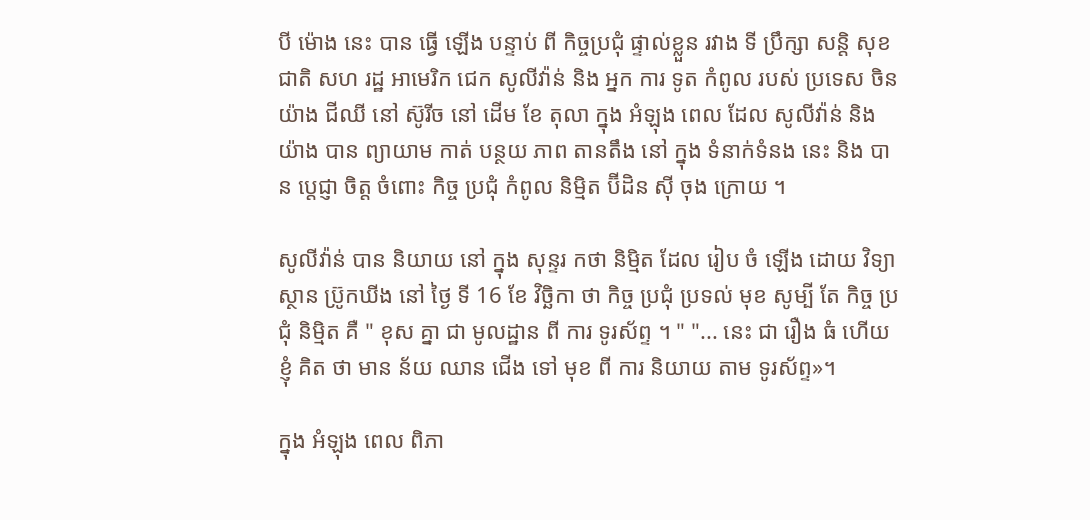បី ម៉ោង នេះ បាន ធ្វើ ឡើង បន្ទាប់ ពី កិច្ចប្រជុំ ផ្ទាល់ខ្លួន រវាង ទី ប្រឹក្សា សន្តិ សុខ ជាតិ សហ រដ្ឋ អាមេរិក ជេក សូលីវ៉ាន់ និង អ្នក ការ ទូត កំពូល របស់ ប្រទេស ចិន យ៉ាង ជីឈី នៅ ស៊ូរីច នៅ ដើម ខែ តុលា ក្នុង អំឡុង ពេល ដែល សូលីវ៉ាន់ និង យ៉ាង បាន ព្យាយាម កាត់ បន្ថយ ភាព តានតឹង នៅ ក្នុង ទំនាក់ទំនង នេះ និង បាន ប្តេជ្ញា ចិត្ត ចំពោះ កិច្ច ប្រជុំ កំពូល និម្មិត ប៊ីដិន ស៊ី ចុង ក្រោយ ។

សូលីវ៉ាន់ បាន និយាយ នៅ ក្នុង សុន្ទរ កថា និម្មិត ដែល រៀប ចំ ឡើង ដោយ វិទ្យា ស្ថាន ប្រ៊ូកឃីង នៅ ថ្ងៃ ទី 16 ខែ វិច្ឆិកា ថា កិច្ច ប្រជុំ ប្រទល់ មុខ សូម្បី តែ កិច្ច ប្រជុំ និម្មិត គឺ " ខុស គ្នា ជា មូលដ្ឋាន ពី ការ ទូរស័ព្ទ ។ " "... នេះ ជា រឿង ធំ ហើយ ខ្ញុំ គិត ថា មាន ន័យ ឈាន ជើង ទៅ មុខ ពី ការ និយាយ តាម ទូរស័ព្ទ»។

ក្នុង អំឡុង ពេល ពិភា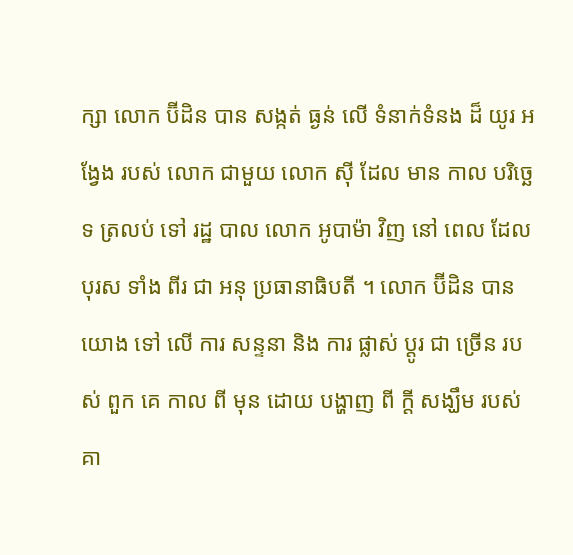ក្សា លោក ប៊ីដិន បាន សង្កត់ ធ្ងន់ លើ ទំនាក់ទំនង ដ៏ យូរ អង្វែង របស់ លោក ជាមួយ លោក ស៊ី ដែល មាន កាល បរិច្ឆេទ ត្រលប់ ទៅ រដ្ឋ បាល លោក អូបាម៉ា វិញ នៅ ពេល ដែល បុរស ទាំង ពីរ ជា អនុ ប្រធានាធិបតី ។ លោក ប៊ីដិន បាន យោង ទៅ លើ ការ សន្ទនា និង ការ ផ្លាស់ ប្តូរ ជា ច្រើន របស់ ពួក គេ កាល ពី មុន ដោយ បង្ហាញ ពី ក្តី សង្ឃឹម របស់ គា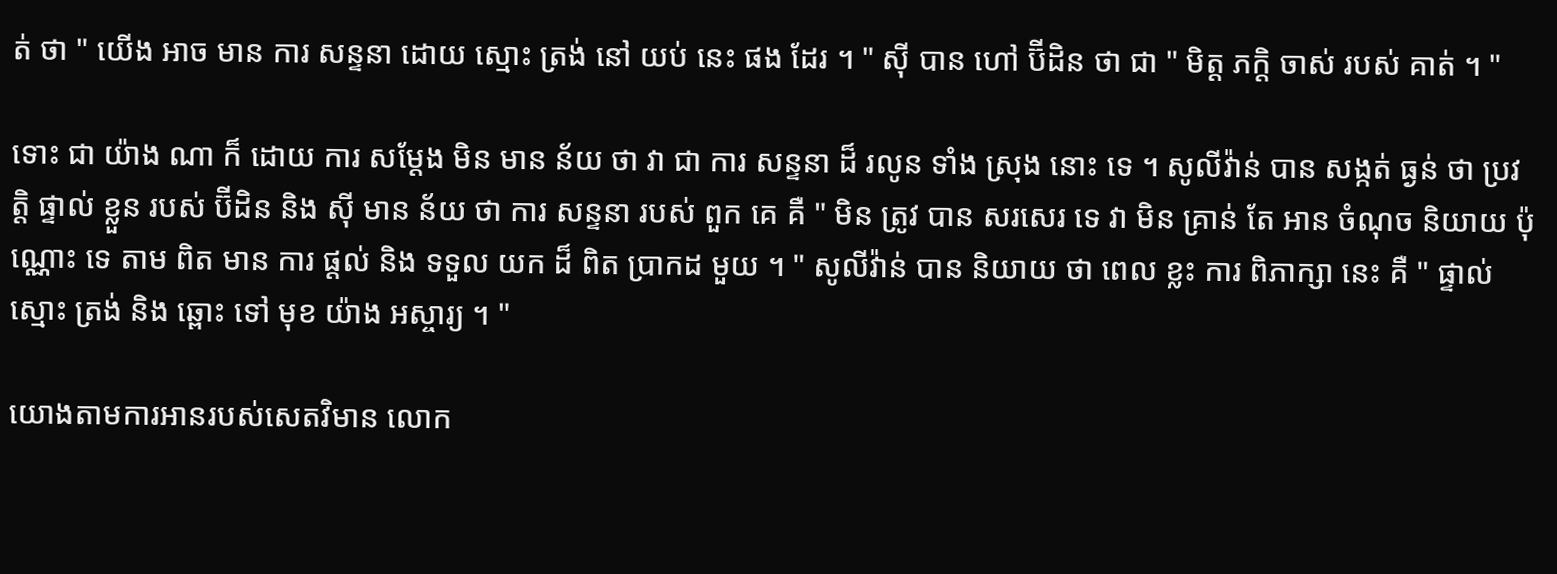ត់ ថា " យើង អាច មាន ការ សន្ទនា ដោយ ស្មោះ ត្រង់ នៅ យប់ នេះ ផង ដែរ ។ " ស៊ី បាន ហៅ ប៊ីដិន ថា ជា " មិត្ត ភក្តិ ចាស់ របស់ គាត់ ។ "

ទោះ ជា យ៉ាង ណា ក៏ ដោយ ការ សម្តែង មិន មាន ន័យ ថា វា ជា ការ សន្ទនា ដ៏ រលូន ទាំង ស្រុង នោះ ទេ ។ សូលីវ៉ាន់ បាន សង្កត់ ធ្ងន់ ថា ប្រវត្តិ ផ្ទាល់ ខ្លួន របស់ ប៊ីដិន និង ស៊ី មាន ន័យ ថា ការ សន្ទនា របស់ ពួក គេ គឺ " មិន ត្រូវ បាន សរសេរ ទេ វា មិន គ្រាន់ តែ អាន ចំណុច និយាយ ប៉ុណ្ណោះ ទេ តាម ពិត មាន ការ ផ្តល់ និង ទទួល យក ដ៏ ពិត ប្រាកដ មួយ ។ " សូលីវ៉ាន់ បាន និយាយ ថា ពេល ខ្លះ ការ ពិភាក្សា នេះ គឺ " ផ្ទាល់ ស្មោះ ត្រង់ និង ឆ្ពោះ ទៅ មុខ យ៉ាង អស្ចារ្យ ។ "

យោងតាមការអានរបស់សេតវិមាន លោក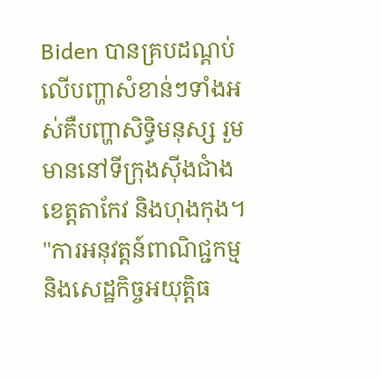Biden បានគ្របដណ្តប់លើបញ្ហាសំខាន់ៗទាំងអស់គឺបញ្ហាសិទ្ធិមនុស្ស រួមមាននៅទីក្រុងស៊ីងជាំង ខេត្តតាកែវ និងហុងកុង។ "ការអនុវត្តន៍ពាណិជ្ជកម្មនិងសេដ្ឋកិច្ចអយុត្តិធ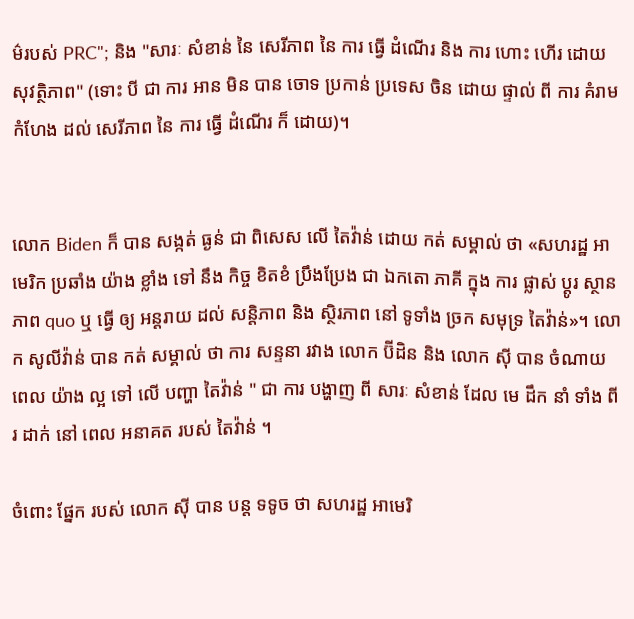ម៌របស់ PRC"; និង "សារៈ សំខាន់ នៃ សេរីភាព នៃ ការ ធ្វើ ដំណើរ និង ការ ហោះ ហើរ ដោយ សុវត្ថិភាព" (ទោះ បី ជា ការ អាន មិន បាន ចោទ ប្រកាន់ ប្រទេស ចិន ដោយ ផ្ទាល់ ពី ការ គំរាម កំហែង ដល់ សេរីភាព នៃ ការ ធ្វើ ដំណើរ ក៏ ដោយ)។


លោក Biden ក៏ បាន សង្កត់ ធ្ងន់ ជា ពិសេស លើ តៃវ៉ាន់ ដោយ កត់ សម្គាល់ ថា «សហរដ្ឋ អាមេរិក ប្រឆាំង យ៉ាង ខ្លាំង ទៅ នឹង កិច្ច ខិតខំ ប្រឹងប្រែង ជា ឯកតោ ភាគី ក្នុង ការ ផ្លាស់ ប្តូរ ស្ថានភាព quo ឬ ធ្វើ ឲ្យ អន្តរាយ ដល់ សន្តិភាព និង ស្ថិរភាព នៅ ទូទាំង ច្រក សមុទ្រ តៃវ៉ាន់»។ លោក សូលីវ៉ាន់ បាន កត់ សម្គាល់ ថា ការ សន្ទនា រវាង លោក ប៊ីដិន និង លោក ស៊ី បាន ចំណាយ ពេល យ៉ាង ល្អ ទៅ លើ បញ្ហា តៃវ៉ាន់ " ជា ការ បង្ហាញ ពី សារៈ សំខាន់ ដែល មេ ដឹក នាំ ទាំង ពីរ ដាក់ នៅ ពេល អនាគត របស់ តៃវ៉ាន់ ។

ចំពោះ ផ្នែក របស់ លោក ស៊ី បាន បន្ត ទទូច ថា សហរដ្ឋ អាមេរិ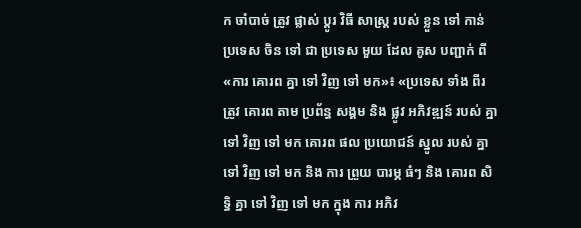ក ចាំបាច់ ត្រូវ ផ្លាស់ ប្តូរ វិធី សាស្ត្រ របស់ ខ្លួន ទៅ កាន់ ប្រទេស ចិន ទៅ ជា ប្រទេស មួយ ដែល គូស បញ្ជាក់ ពី «ការ គោរព គ្នា ទៅ វិញ ទៅ មក»៖ «ប្រទេស ទាំង ពីរ ត្រូវ គោរព តាម ប្រព័ន្ធ សង្គម និង ផ្លូវ អភិវឌ្ឍន៍ របស់ គ្នា ទៅ វិញ ទៅ មក គោរព ផល ប្រយោជន៍ ស្នូល របស់ គ្នា ទៅ វិញ ទៅ មក និង ការ ព្រួយ បារម្ភ ធំៗ និង គោរព សិទ្ធិ គ្នា ទៅ វិញ ទៅ មក ក្នុង ការ អភិវ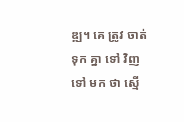ឌ្ឍ។ គេ ត្រូវ ចាត់ ទុក គ្នា ទៅ វិញ ទៅ មក ថា ស្មើ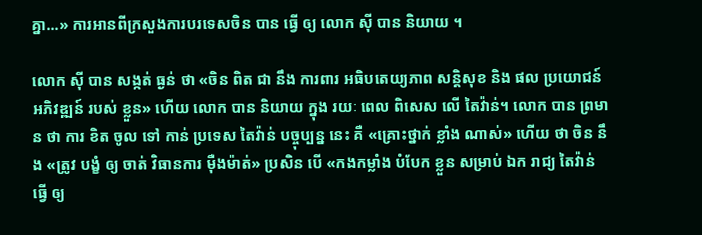គ្នា...» ការអានពីក្រសួងការបរទេសចិន បាន ធ្វើ ឲ្យ លោក ស៊ី បាន និយាយ ។

លោក ស៊ី បាន សង្កត់ ធ្ងន់ ថា «ចិន ពិត ជា នឹង ការពារ អធិបតេយ្យភាព សន្តិសុខ និង ផល ប្រយោជន៍ អភិវឌ្ឍន៍ របស់ ខ្លួន» ហើយ លោក បាន និយាយ ក្នុង រយៈ ពេល ពិសេស លើ តៃវ៉ាន់។ លោក បាន ព្រមាន ថា ការ ខិត ចូល ទៅ កាន់ ប្រទេស តៃវ៉ាន់ បច្ចុប្បន្ន នេះ គឺ «គ្រោះថ្នាក់ ខ្លាំង ណាស់» ហើយ ថា ចិន នឹង «ត្រូវ បង្ខំ ឲ្យ ចាត់ វិធានការ ម៉ឺងម៉ាត់» ប្រសិន បើ «កងកម្លាំង បំបែក ខ្លួន សម្រាប់ ឯក រាជ្យ តៃវ៉ាន់ ធ្វើ ឲ្យ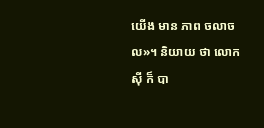យើង មាន ភាព ចលាចល»។ និយាយ ថា លោក ស៊ី ក៏ បា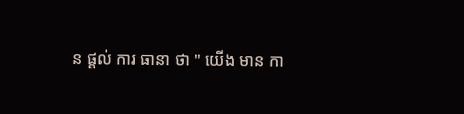ន ផ្តល់ ការ ធានា ថា " យើង មាន កា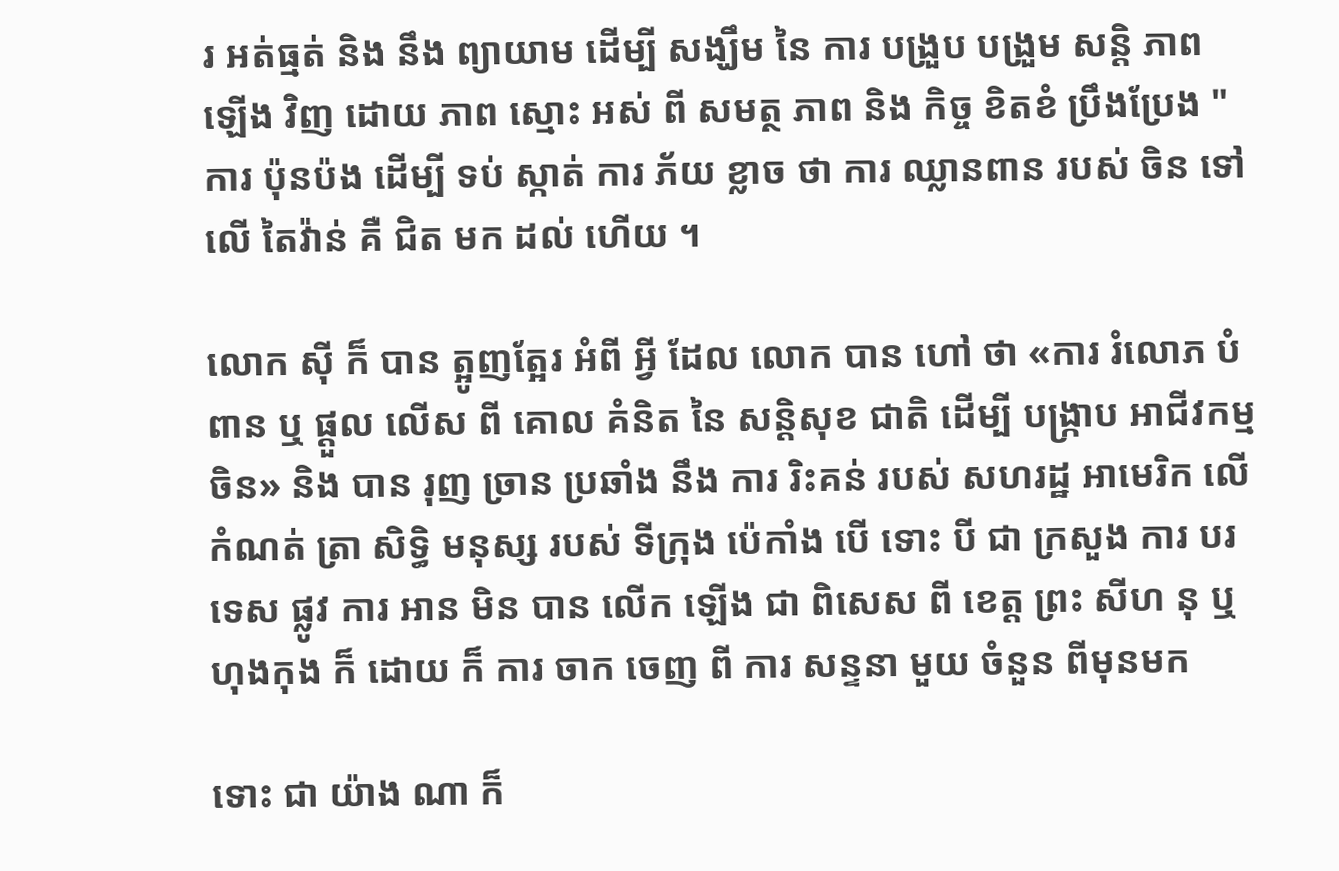រ អត់ធ្មត់ និង នឹង ព្យាយាម ដើម្បី សង្ឃឹម នៃ ការ បង្រួប បង្រួម សន្តិ ភាព ឡើង វិញ ដោយ ភាព ស្មោះ អស់ ពី សមត្ថ ភាព និង កិច្ច ខិតខំ ប្រឹងប្រែង " ការ ប៉ុនប៉ង ដើម្បី ទប់ ស្កាត់ ការ ភ័យ ខ្លាច ថា ការ ឈ្លានពាន របស់ ចិន ទៅ លើ តៃវ៉ាន់ គឺ ជិត មក ដល់ ហើយ ។

លោក ស៊ី ក៏ បាន ត្អូញត្អែរ អំពី អ្វី ដែល លោក បាន ហៅ ថា «ការ រំលោភ បំពាន ឬ ផ្តួល លើស ពី គោល គំនិត នៃ សន្តិសុខ ជាតិ ដើម្បី បង្ក្រាប អាជីវកម្ម ចិន» និង បាន រុញ ច្រាន ប្រឆាំង នឹង ការ រិះគន់ របស់ សហរដ្ឋ អាមេរិក លើ កំណត់ ត្រា សិទ្ធិ មនុស្ស របស់ ទីក្រុង ប៉េកាំង បើ ទោះ បី ជា ក្រសួង ការ បរទេស ផ្លូវ ការ អាន មិន បាន លើក ឡើង ជា ពិសេស ពី ខេត្ត ព្រះ សីហ នុ ឬ ហុងកុង ក៏ ដោយ ក៏ ការ ចាក ចេញ ពី ការ សន្ទនា មួយ ចំនួន ពីមុនមក

ទោះ ជា យ៉ាង ណា ក៏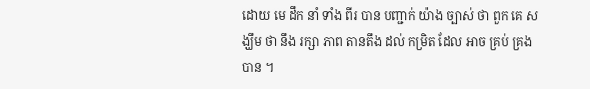ដោយ មេ ដឹក នាំ ទាំង ពីរ បាន បញ្ជាក់ យ៉ាង ច្បាស់ ថា ពួក គេ សង្ឃឹម ថា នឹង រក្សា ភាព តានតឹង ដល់ កម្រិត ដែល អាច គ្រប់ គ្រង បាន ។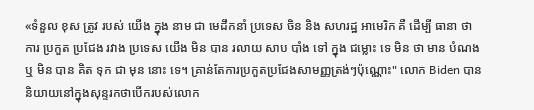«ទំនួល ខុស ត្រូវ របស់ យើង ក្នុង នាម ជា មេដឹកនាំ ប្រទេស ចិន និង សហរដ្ឋ អាមេរិក គឺ ដើម្បី ធានា ថា ការ ប្រកួត ប្រជែង រវាង ប្រទេស យើង មិន បាន រលាយ សាប បាំង ទៅ ក្នុង ជម្លោះ ទេ មិន ថា មាន បំណង ឬ មិន បាន គិត ទុក ជា មុន នោះ ទេ។ គ្រាន់តែការប្រកួតប្រជែងសាមញ្ញត្រង់ៗប៉ុណ្ណោះ" លោក Biden បាននិយាយនៅក្នុងសុន្ទរកថាបើករបស់លោក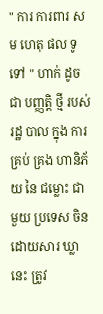" ការ ការពារ សម ហេតុ ផល ទូទៅ " ហាក់ ដូច ជា បញ្ញត្តិ ថ្មី របស់ រដ្ឋ បាល ក្នុង ការ គ្រប់ គ្រង ហានិភ័យ នៃ ជម្លោះ ជាមួយ ប្រទេស ចិន ដោយសារ ឃ្លា នេះ ត្រូវ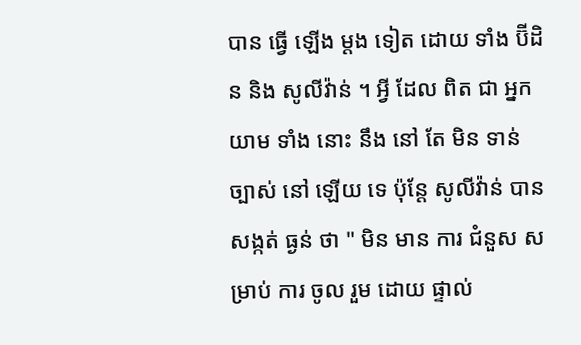បាន ធ្វើ ឡើង ម្តង ទៀត ដោយ ទាំង ប៊ីដិន និង សូលីវ៉ាន់ ។ អ្វី ដែល ពិត ជា អ្នក យាម ទាំង នោះ នឹង នៅ តែ មិន ទាន់ ច្បាស់ នៅ ឡើយ ទេ ប៉ុន្តែ សូលីវ៉ាន់ បាន សង្កត់ ធ្ងន់ ថា " មិន មាន ការ ជំនួស សម្រាប់ ការ ចូល រួម ដោយ ផ្ទាល់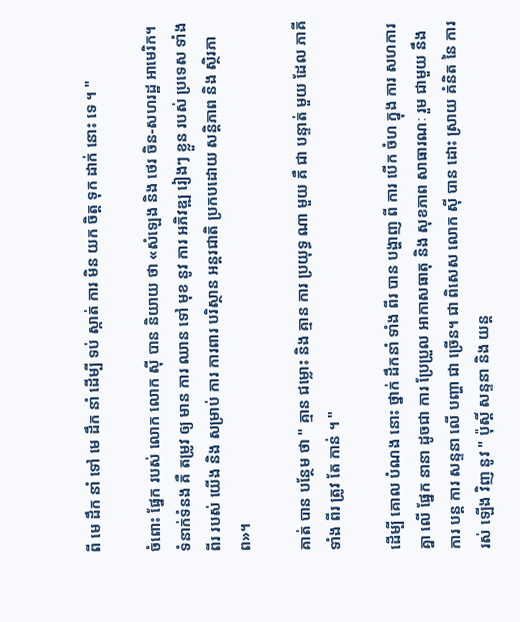ពី មេ ដឹក នាំ ទៅ មេ ដឹក នាំ ដើម្បី ទប់ ស្កាត់ ការ មិន យក ចិត្ត ទុក ដាក់ នោះ ទេ ។ "

ចំពោះ ផ្នែក របស់ លោក លោក ស៊ី បាន និយាយ ថា «សំឡេង និង ថេរ ចិន-សហរដ្ឋ អាមេរិក។ ទំនាក់ទំនង គឺ តម្រូវ ឲ្យ មាន ការ ឈាន ទៅ មុខ នូវ ការ អភិវឌ្ឍ រៀងៗ ខ្លួន របស់ ប្រទេស ទាំង ពីរ របស់ យើង និង សម្រាប់ ការ ការពារ បរិស្ថាន អន្តរជាតិ ប្រកបដោយ សន្តិភាព និង ស្ថិរភាព»។

គាត់ បាន បន្ថែម ថា " គ្មាន ជម្លោះ និង គ្មាន ការ ប្រយុទ្ធ ណា មួយ គឺ ជា បន្ទាត់ មួយ ដែល ភាគី ទាំង ពីរ ត្រូវ តែ កាន់ ។ "

ដើម្បី គោល បំណង នោះ ថ្នាក់ ដឹកនាំ ទាំង ពីរ បាន បង្ហាញ ពី ការ បើក ចំហ ក្នុង ការ សហការ គ្នា លើ ផ្នែក នានា ដូចជា ការ ប្រែប្រួល អាកាសធាតុ និង សុខភាព សាធារណៈ រួម ជាមួយ នឹង ការ បន្ត ការ សន្ទនា លើ បញ្ហា ជា ច្រើន។ ជា ពិសេស លោក ស៊ី បាន ដោះ ស្រាយ គំនិត នៃ ការ រស់ ឡើង វិញ នូវ " ប៉ុស្តិ៍ សន្ទនា និង យន្ត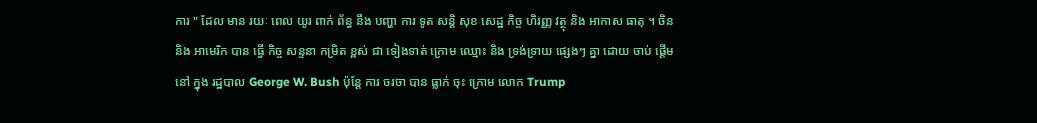ការ " ដែល មាន រយៈ ពេល យូរ ពាក់ ព័ន្ធ នឹង បញ្ហា ការ ទូត សន្តិ សុខ សេដ្ឋ កិច្ច ហិរញ្ញ វត្ថុ និង អាកាស ធាតុ ។ ចិន និង អាមេរិក បាន ធ្វើ កិច្ច សន្ទនា កម្រិត ខ្ពស់ ជា ទៀងទាត់ ក្រោម ឈ្មោះ និង ទ្រង់ទ្រាយ ផ្សេងៗ គ្នា ដោយ ចាប់ ផ្តើម នៅ ក្នុង រដ្ឋបាល George W. Bush ប៉ុន្តែ ការ ចរចា បាន ធ្លាក់ ចុះ ក្រោម លោក Trump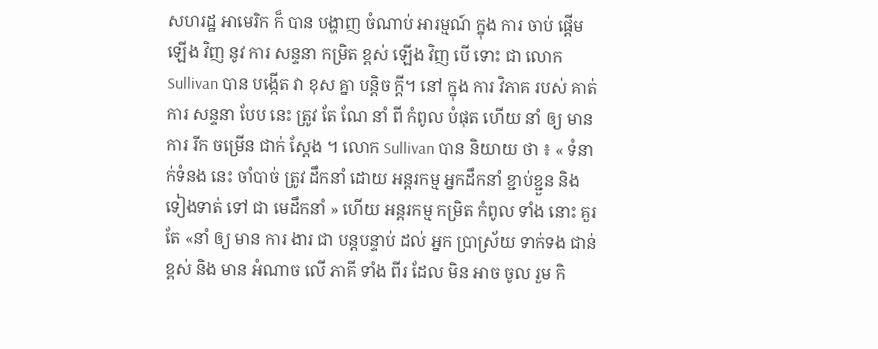សហរដ្ឋ អាមេរិក ក៏ បាន បង្ហាញ ចំណាប់ អារម្មណ៍ ក្នុង ការ ចាប់ ផ្តើម ឡើង វិញ នូវ ការ សន្ទនា កម្រិត ខ្ពស់ ឡើង វិញ បើ ទោះ ជា លោក Sullivan បាន បង្កើត វា ខុស គ្នា បន្តិច ក្តី។ នៅ ក្នុង ការ វិភាគ របស់ គាត់ ការ សន្ទនា បែប នេះ ត្រូវ តែ ណែ នាំ ពី កំពូល បំផុត ហើយ នាំ ឲ្យ មាន ការ រីក ចម្រើន ជាក់ ស្តែង ។ លោក Sullivan បាន និយាយ ថា ៖ « ទំនាក់ទំនង នេះ ចាំបាច់ ត្រូវ ដឹកនាំ ដោយ អន្តរកម្ម អ្នកដឹកនាំ ខ្ជាប់ខ្ជួន និង ទៀងទាត់ ទៅ ជា មេដឹកនាំ » ហើយ អន្តរកម្ម កម្រិត កំពូល ទាំង នោះ គួរ តែ «នាំ ឲ្យ មាន ការ ងារ ជា បន្តបន្ទាប់ ដល់ អ្នក ប្រាស្រ័យ ទាក់ទង ជាន់ ខ្ពស់ និង មាន អំណាច លើ ភាគី ទាំង ពីរ ដែល មិន អាច ចូល រួម កិ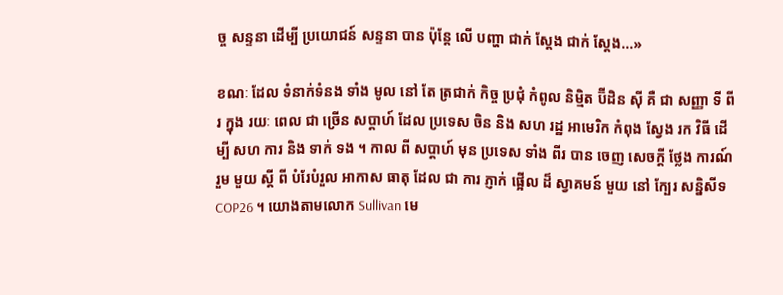ច្ច សន្ទនា ដើម្បី ប្រយោជន៍ សន្ទនា បាន ប៉ុន្តែ លើ បញ្ហា ជាក់ ស្តែង ជាក់ ស្តែង...»

ខណៈ ដែល ទំនាក់ទំនង ទាំង មូល នៅ តែ ត្រជាក់ កិច្ច ប្រជុំ កំពូល និម្មិត ប៊ីដិន ស៊ី គឺ ជា សញ្ញា ទី ពីរ ក្នុង រយៈ ពេល ជា ច្រើន សប្តាហ៍ ដែល ប្រទេស ចិន និង សហ រដ្ឋ អាមេរិក កំពុង ស្វែង រក វិធី ដើម្បី សហ ការ និង ទាក់ ទង ។ កាល ពី សប្តាហ៍ មុន ប្រទេស ទាំង ពីរ បាន ចេញ សេចក្តី ថ្លែង ការណ៍ រួម មួយ ស្តី ពី បំរែបំរួល អាកាស ធាតុ ដែល ជា ការ ភ្ញាក់ ផ្អើល ដ៏ ស្វាគមន៍ មួយ នៅ ក្បែរ សន្និសីទ COP26 ។ យោងតាមលោក Sullivan មេ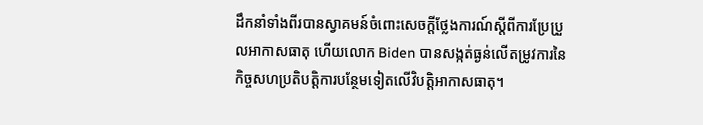ដឹកនាំទាំងពីរបានស្វាគមន៍ចំពោះសេចក្តីថ្លែងការណ៍ស្តីពីការប្រែប្រួលអាកាសធាតុ ហើយលោក Biden បានសង្កត់ធ្ងន់លើតម្រូវការនៃកិច្ចសហប្រតិបត្តិការបន្ថែមទៀតលើវិបត្តិអាកាសធាតុ។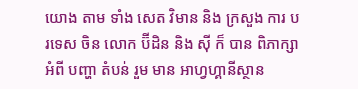យោង តាម ទាំង សេត វិមាន និង ក្រសួង ការ បរទេស ចិន លោក ប៊ីដិន និង ស៊ី ក៏ បាន ពិភាក្សា អំពី បញ្ហា តំបន់ រួម មាន អាហ្វហ្គានីស្ថាន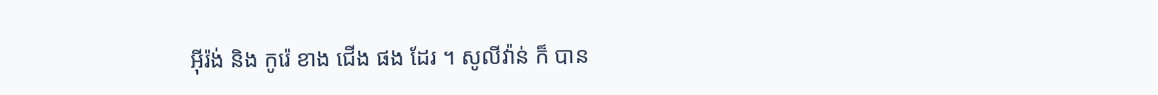អ៊ីរ៉ង់ និង កូរ៉េ ខាង ជើង ផង ដែរ ។ សូលីវ៉ាន់ ក៏ បាន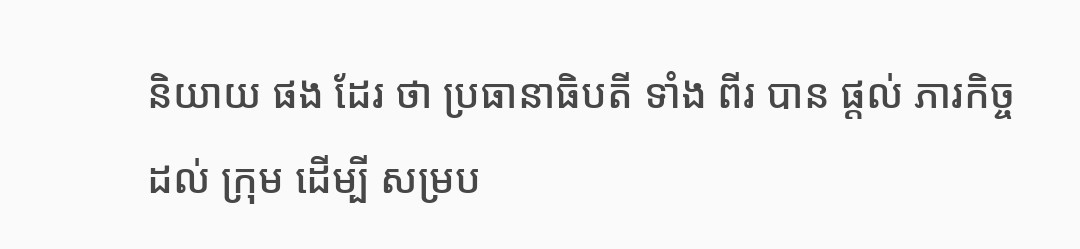និយាយ ផង ដែរ ថា ប្រធានាធិបតី ទាំង ពីរ បាន ផ្តល់ ភារកិច្ច ដល់ ក្រុម ដើម្បី សម្រប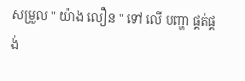សម្រួល " យ៉ាង លឿន " ទៅ លើ បញ្ហា ផ្គត់ផ្គង់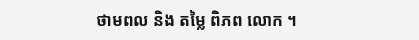ថាមពល និង តម្លៃ ពិភព លោក ។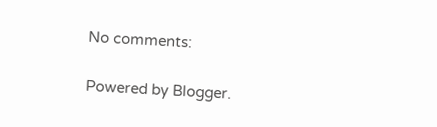No comments:

Powered by Blogger.